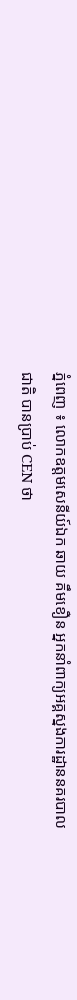ភ្នំពេញ ៖ លោកឧត្តមសេនីយ៍ឯក ឆាយ គឹមខឿន អ្នកនាំពាក្យអគ្គស្នងការដ្ឋាននគរបាលជាតិ បានប្រាប់ CEN ថា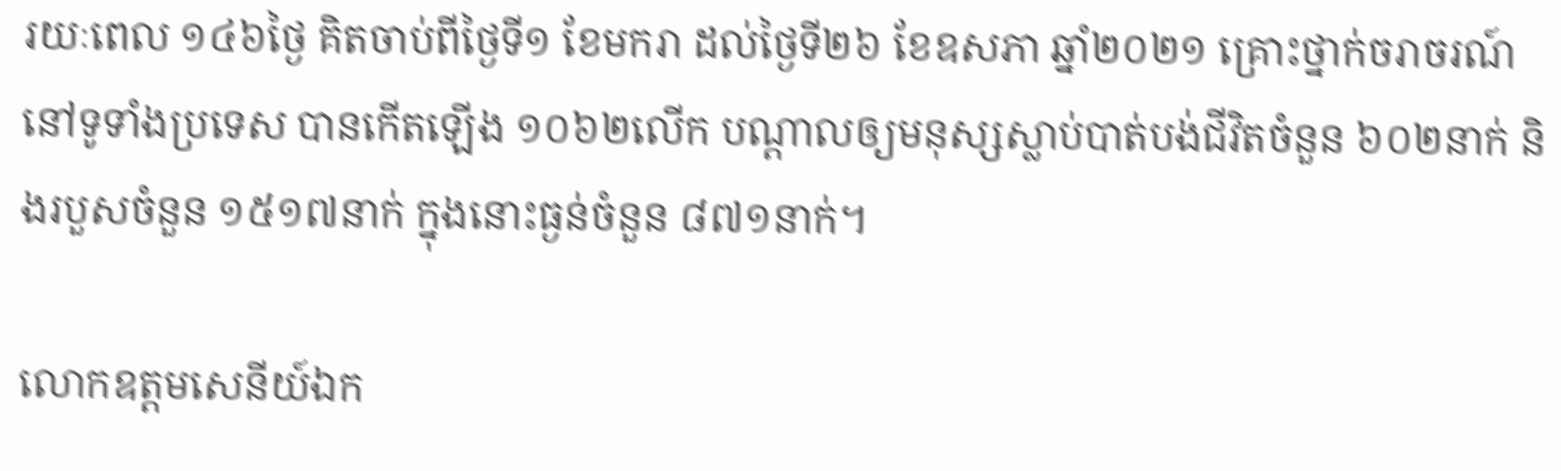រយៈពេល ១៤៦ថ្ងៃ គិតចាប់ពីថ្ងៃទី១ ខែមករា ដល់ថ្ងៃទី២៦ ខែឧសភា ឆ្នាំ២០២១ គ្រោះថ្នាក់ចរាចរណ៍នៅទូទាំងប្រទេស បានកើតឡើង ១០៦២លើក បណ្តាលឲ្យមនុស្សស្លាប់បាត់បង់ជីវិតចំនួន ៦០២នាក់ និងរបួសចំនួន ១៥១៧នាក់ ក្នុងនោះធ្ងន់ចំនួន ៨៧១នាក់។

លោកឧត្តមសេនីយ៍ឯក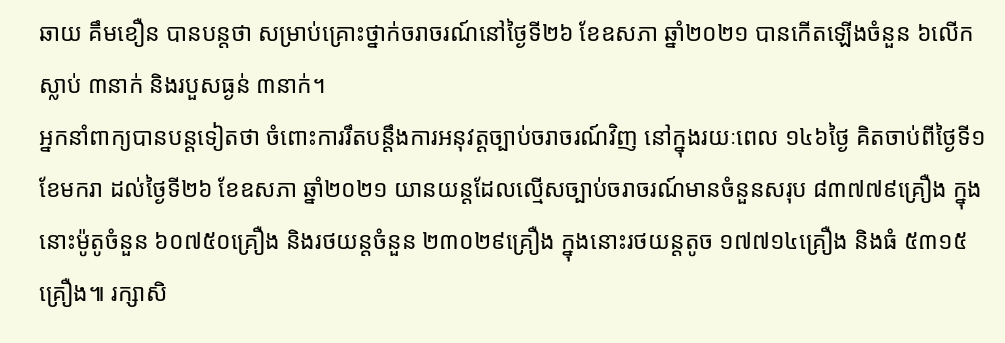ឆាយ គឹមខឿន បានបន្តថា សម្រាប់គ្រោះថ្នាក់ចរាចរណ៍នៅថ្ងៃទី២៦ ខែឧសភា ឆ្នាំ២០២១ បានកើតឡើងចំនួន ៦លើក ស្លាប់ ៣នាក់ និងរបួសធ្ងន់ ៣នាក់។
អ្នកនាំពាក្យបានបន្តទៀតថា ចំពោះការរឹតបន្តឹងការអនុវត្តច្បាប់ចរាចរណ៍វិញ នៅក្នុងរយៈពេល ១៤៦ថ្ងៃ គិតចាប់ពីថ្ងៃទី១ ខែមករា ដល់ថ្ងៃទី២៦ ខែឧសភា ឆ្នាំ២០២១ យានយន្តដែលល្មើសច្បាប់ចរាចរណ៍មានចំនួនសរុប ៨៣៧៧៩គ្រឿង ក្នុងនោះម៉ូតូចំនួន ៦០៧៥០គ្រឿង និងរថយន្តចំនួន ២៣០២៩គ្រឿង ក្នុងនោះរថយន្តតូច ១៧៧១៤គ្រឿង និងធំ ៥៣១៥គ្រឿង៕ រក្សាសិ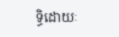ទ្ធិដោយៈ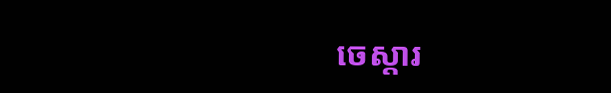ចេស្តារ